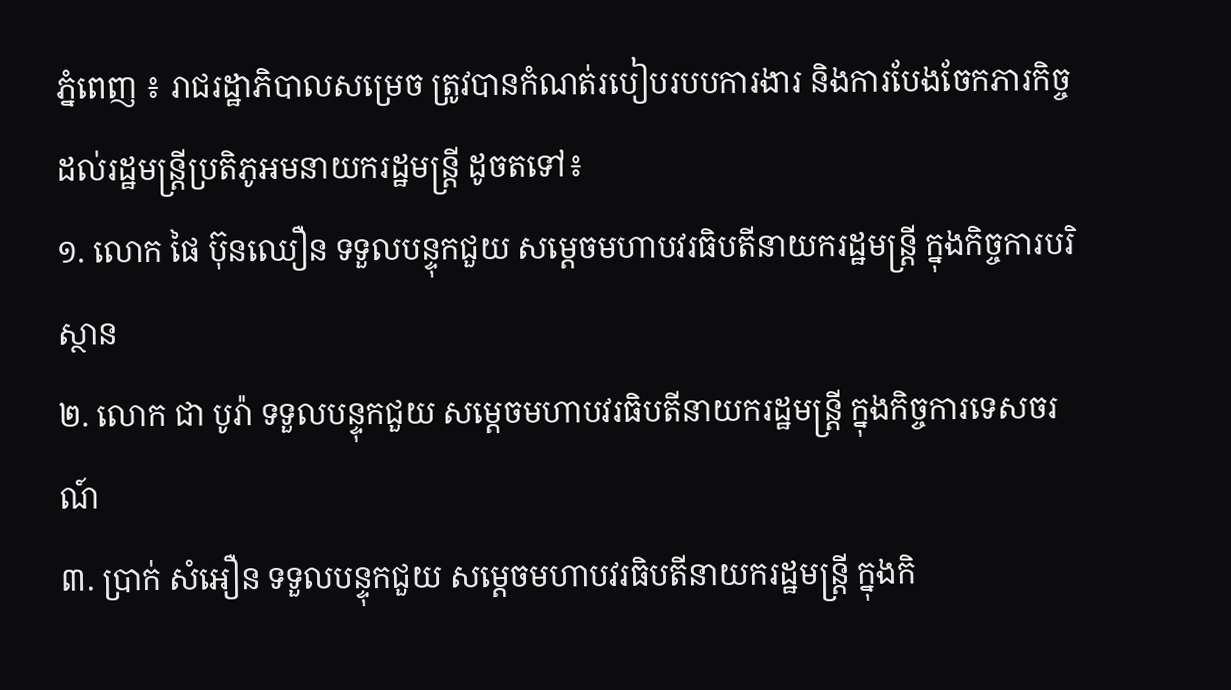ភ្នំពេញ ៖ រាជរដ្ឋាភិបាលសម្រេច ត្រូវបានកំណត់របៀបរបបការងារ និងការបែងចែកភារកិច្ចដល់រដ្ឋមន្ត្រីប្រតិភូអមនាយករដ្ឋមន្ត្រី ដូចតទៅ៖
១. លោក ផៃ ប៊ុនឈឿន ទទួលបន្ទុកជួយ សម្តេចមហាបវរធិបតីនាយករដ្ឋមន្ត្រី ក្នុងកិច្ចការបរិស្ថាន
២. លោក ជា បូរ៉ា ទទួលបន្ទុកជួយ សម្តេចមហាបវរធិបតីនាយករដ្ឋមន្ត្រី ក្នុងកិច្ចការទេសចរណ៍
៣. ប្រាក់ សំអឿន ទទួលបន្ទុកជួយ សម្តេចមហាបវរធិបតីនាយករដ្ឋមន្ត្រី ក្នុងកិ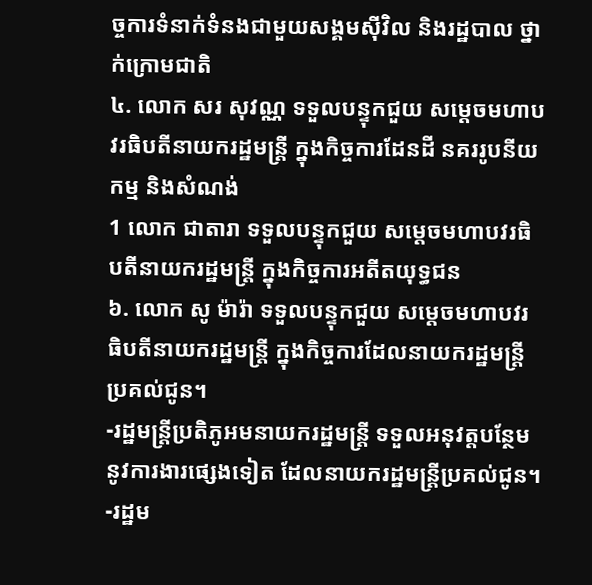ច្ចការទំនាក់ទំនងជាមួយសង្គមស៊ីវិល និងរដ្ឋបាល ថ្នាក់ក្រោមជាតិ
៤. លោក សរ សុវណ្ណ ទទួលបន្ទុកជួយ សម្តេចមហាបវរធិបតីនាយករដ្ឋមន្ត្រី ក្នុងកិច្ចការដែនដី នគររូបនីយកម្ម និងសំណង់
1 លោក ជាតារា ទទួលបន្ទុកជួយ សម្តេចមហាបវរធិបតីនាយករដ្ឋមន្ត្រី ក្នុងកិច្ចការអតីតយុទ្ធជន
៦. លោក សូ ម៉ារ៉ា ទទួលបន្ទុកជួយ សម្តេចមហាបវរធិបតីនាយករដ្ឋមន្ត្រី ក្នុងកិច្ចការដែលនាយករដ្ឋមន្ត្រីប្រគល់ជូន។
-រដ្ឋមន្ត្រីប្រតិភូអមនាយករដ្ឋមន្ត្រី ទទួលអនុវត្តបន្ថែមនូវការងារផ្សេងទៀត ដែលនាយករដ្ឋមន្ត្រីប្រគល់ជូន។
-រដ្ឋម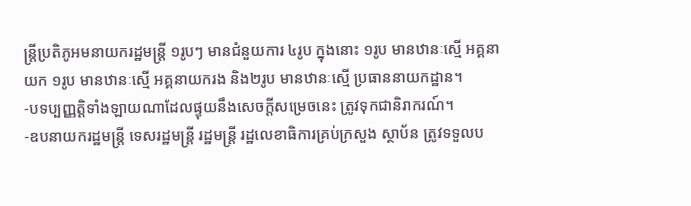ន្ត្រីប្រតិភូអមនាយករដ្ឋមន្ត្រី ១រូបៗ មានជំនួយការ ៤រូប ក្នុងនោះ ១រូប មានឋានៈស្មើ អគ្គនាយក ១រូប មានឋានៈស្មើ អគ្គនាយករង និង២រូប មានឋានៈស្មើ ប្រធាននាយកដ្ឋាន។
-បទប្បញ្ញត្តិទាំងឡាយណាដែលផ្ទុយនឹងសេចក្តីសម្រេចនេះ ត្រូវទុកជានិរាករណ៍។
-ឧបនាយករដ្ឋមន្ត្រី ទេសរដ្ឋមន្ត្រី រដ្ឋមន្ត្រី រដ្ឋលេខាធិការគ្រប់ក្រសួង ស្ថាប័ន ត្រូវទទួលប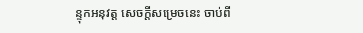ន្ទុកអនុវត្ត សេចក្តីសម្រេចនេះ ចាប់ពី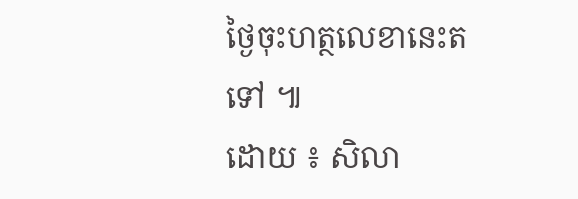ថ្ងៃចុះហត្ថលេខានេះតទៅ ៕
ដោយ ៖ សិលា